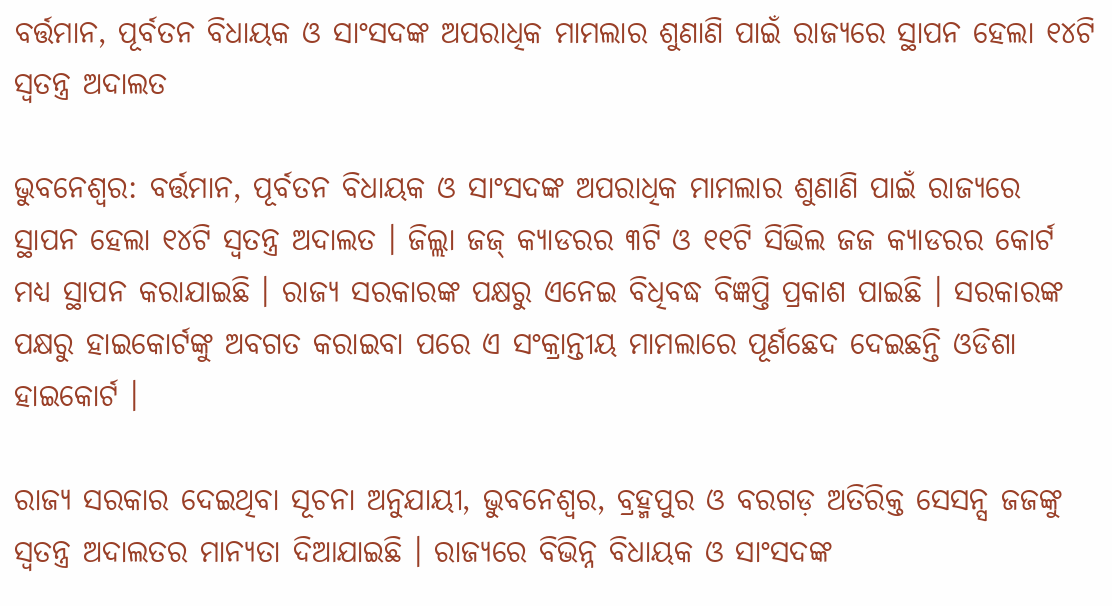ବର୍ତ୍ତମାନ, ପୂର୍ବତନ ବିଧାୟକ ଓ ସାଂସଦଙ୍କ ଅପରାଧିକ ମାମଲାର ଶୁଣାଣି ପାଇଁ ରାଜ୍ୟରେ ସ୍ଥାପନ ହେଲା ୧୪ଟି ସ୍ୱତନ୍ତ୍ର ଅଦାଲତ

ଭୁବନେଶ୍ବର: ବର୍ତ୍ତମାନ, ପୂର୍ବତନ ବିଧାୟକ ଓ ସାଂସଦଙ୍କ ଅପରାଧିକ ମାମଲାର ଶୁଣାଣି ପାଇଁ ରାଜ୍ୟରେ ସ୍ଥାପନ ହେଲା ୧୪ଟି ସ୍ୱତନ୍ତ୍ର ଅଦାଲତ । ଜିଲ୍ଲା ଜଜ୍‌ କ୍ୟାଡରର ୩ଟି ଓ ୧୧ଟି ସିଭିଲ ଜଜ କ୍ୟାଡରର କୋର୍ଟ ମଧ୍ୟ ସ୍ଥାପନ କରାଯାଇଛି । ରାଜ୍ୟ ସରକାରଙ୍କ ପକ୍ଷରୁ ଏନେଇ ବିଧିବଦ୍ଧ ବିଜ୍ଞପ୍ତି ପ୍ରକାଶ ପାଇଛି । ସରକାରଙ୍କ ପକ୍ଷରୁ ହାଇକୋର୍ଟଙ୍କୁ ଅବଗତ କରାଇବା ପରେ ଏ ସଂକ୍ରାନ୍ତୀୟ ମାମଲାରେ ପୂର୍ଣଛେଦ ଦେଇଛନ୍ତି ଓଡିଶା ହାଇକୋର୍ଟ ।

ରାଜ୍ୟ ସରକାର ଦେଇଥିବା ସୂଚନା ଅନୁଯାୟୀ, ଭୁବନେଶ୍ୱର, ବ୍ରହ୍ମପୁର ଓ ବରଗଡ଼ ଅତିରିକ୍ତ ସେସନ୍ସ ଜଜଙ୍କୁ ସ୍ୱତନ୍ତ୍ର ଅଦାଲତର ମାନ୍ୟତା ଦିଆଯାଇଛି । ରାଜ୍ୟରେ ବିଭିନ୍ନ ବିଧାୟକ ଓ ସାଂସଦଙ୍କ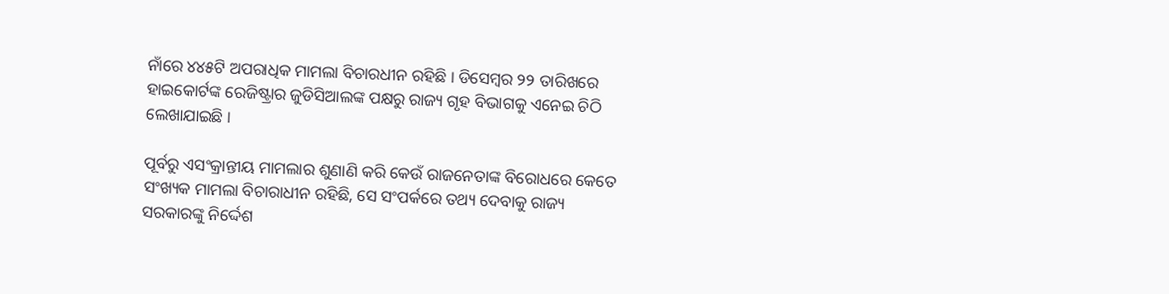ନାଁରେ ୪୪୫ଟି ଅପରାଧିକ ମାମଲା ବିଚାରଧୀନ ରହିଛି । ଡିସେମ୍ବର ୨୨ ତାରିଖରେ ହାଇକୋର୍ଟଙ୍କ ରେଜିଷ୍ଟ୍ରାର ଜୁଡିସିଆଲଙ୍କ ପକ୍ଷରୁ ରାଜ୍ୟ ଗୃହ ବିଭାଗକୁ ଏନେଇ ଚିଠି ଲେଖାଯାଇଛି ।

ପୂର୍ବରୁ ଏସଂକ୍ରାନ୍ତୀୟ ମାମଲାର ଶୁଣାଣି କରି କେଉଁ ରାଜନେତାଙ୍କ ବିରୋଧରେ କେତେ ସଂଖ୍ୟକ ମାମଲା ବିଚାରାଧୀନ ରହିଛି, ସେ ସଂପର୍କରେ ତଥ୍ୟ ଦେବାକୁ ରାଜ୍ୟ ସରକାରଙ୍କୁ ନିର୍ଦ୍ଦେଶ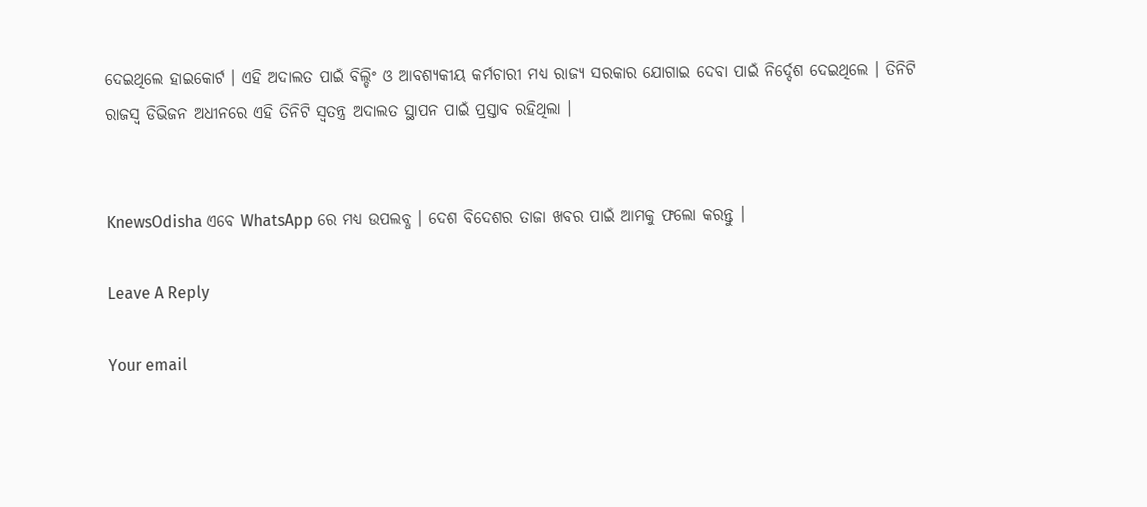ଦେଇଥିଲେ ହାଇକୋର୍ଟ । ଏହି ଅଦାଲତ ପାଇଁ ବିଲ୍ଡିଂ ଓ ଆବଶ୍ୟକୀୟ କର୍ମଚାରୀ ମଧ୍ୟ ରାଜ୍ୟ ସରକାର ଯୋଗାଇ ଦେବା ପାଇଁ ନିର୍ଦ୍ଦେଶ ଦେଇଥିଲେ । ତିନିଟି ରାଜସ୍ୱ ଡିଭିଜନ ଅଧୀନରେ ଏହି ତିନିଟି ସ୍ୱତନ୍ତ୍ର ଅଦାଲତ ସ୍ଥାପନ ପାଇଁ ପ୍ରସ୍ତାବ ରହିଥିଲା ।


KnewsOdisha ଏବେ WhatsApp ରେ ମଧ୍ୟ ଉପଲବ୍ଧ । ଦେଶ ବିଦେଶର ତାଜା ଖବର ପାଇଁ ଆମକୁ ଫଲୋ କରନ୍ତୁ ।

Leave A Reply

Your email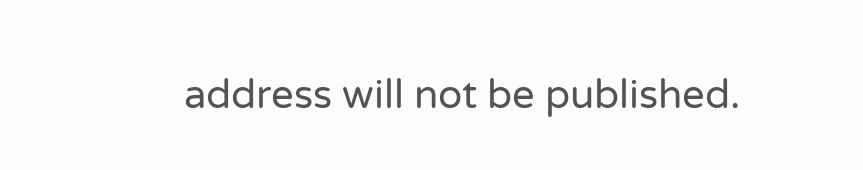address will not be published.